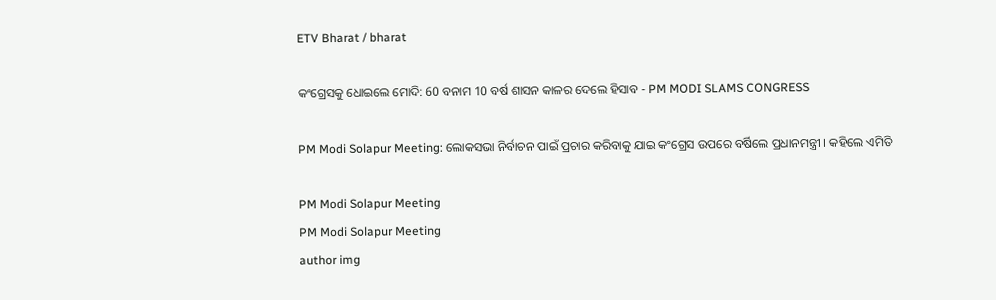ETV Bharat / bharat

କଂଗ୍ରେସକୁ ଧୋଇଲେ ମୋଦି: 60 ବନାମ 10 ବର୍ଷ ଶାସନ କାଳର ଦେଲେ ହିସାବ - PM MODI SLAMS CONGRESS

PM Modi Solapur Meeting: ଲୋକସଭା ନିର୍ବାଚନ ପାଇଁ ପ୍ରଚାର କରିବାକୁ ଯାଇ କଂଗ୍ରେସ ଉପରେ ବର୍ଷିଲେ ପ୍ରଧାନମନ୍ତ୍ରୀ । କହିଲେ ଏମିତି

PM Modi Solapur Meeting
PM Modi Solapur Meeting
author img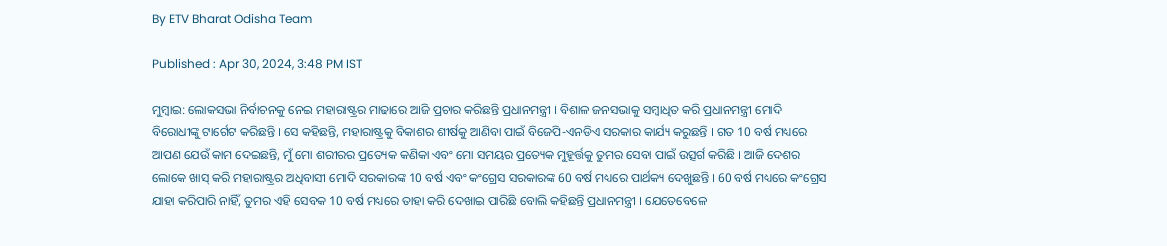By ETV Bharat Odisha Team

Published : Apr 30, 2024, 3:48 PM IST

ମୁମ୍ବାଇ: ଲୋକସଭା ନିର୍ବାଚନକୁ ନେଇ ମହାରାଷ୍ଟ୍ରର ମାଢାରେ ଆଜି ପ୍ରଚାର କରିଛନ୍ତି ପ୍ରଧାନମନ୍ତ୍ରୀ । ବିଶାଳ ଜନସଭାକୁ ସମ୍ବାଧିତ କରି ପ୍ରଧାନମନ୍ତ୍ରୀ ମୋଦି ବିରୋଧୀଙ୍କୁ ଟାର୍ଗେଟ କରିଛନ୍ତି । ସେ କହିଛନ୍ତି, ମହାରାଷ୍ଟ୍ରକୁ ବିକାଶର ଶୀର୍ଷକୁ ଆଣିବା ପାଇଁ ବିଜେପି-ଏନଡିଏ ସରକାର କାର୍ଯ୍ୟ କରୁଛନ୍ତି । ଗତ 10 ବର୍ଷ ମଧ୍ୟରେ ଆପଣ ଯେଉଁ କାମ ଦେଇଛନ୍ତି, ମୁଁ ମୋ ଶରୀରର ପ୍ରତ୍ୟେକ କଣିକା ଏବଂ ମୋ ସମୟର ପ୍ରତ୍ୟେକ ମୁହୂର୍ତ୍ତକୁ ତୁମର ସେବା ପାଇଁ ଉତ୍ସର୍ଗ କରିଛି । ଆଜି ଦେଶର ଲୋକେ ଖାସ୍ କରି ମହାରାଷ୍ଟ୍ରର ଅଧିବାସୀ ମୋଦି ସରକାରଙ୍କ 10 ବର୍ଷ ଏବଂ କଂଗ୍ରେସ ସରକାରଙ୍କ 60 ବର୍ଷ ମଧ୍ୟରେ ପାର୍ଥକ୍ୟ ଦେଖୁଛନ୍ତି । 60 ବର୍ଷ ମଧ୍ୟରେ କଂଗ୍ରେସ ଯାହା କରିପାରି ନାହିଁ, ତୁମର ଏହି ସେବକ 10 ବର୍ଷ ମଧ୍ୟରେ ତାହା କରି ଦେଖାଇ ପାରିଛି ବୋଲି କହିଛନ୍ତି ପ୍ରଧାନମନ୍ତ୍ରୀ । ଯେତେବେଳେ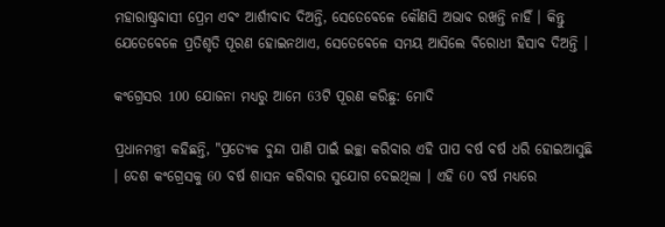ମହାରାଷ୍ଟ୍ରବାସୀ ପ୍ରେମ ଏବଂ ଆର୍ଶୀବାଦ ଦିଅନ୍ତି, ସେତେବେଳେ କୌଣସି ଅଭାବ ରଖନ୍ତି ନାହିଁ । କିନ୍ତୁ ଯେତେବେଳେ ପ୍ରତିଶୃତି ପୂରଣ ହୋଇନଥାଏ, ସେତେବେଳେ ସମୟ ଆସିଲେ ବିରୋଧୀ ହିସାବ ଦିଅନ୍ତି ।

କଂଗ୍ରେସର 100 ଯୋଜନା ମଧ୍ୟରୁ ଆମେ 63ଟି ପୂରଣ କରିଛୁ: ମୋଦି

ପ୍ରଧାନମନ୍ତ୍ରୀ କହିଛନ୍ତି, "ପ୍ରତ୍ୟେକ ବୁନ୍ଦା ପାଣି ପାଇଁ ଇଚ୍ଛା କରିବାର ଏହି ପାପ ବର୍ଷ ବର୍ଷ ଧରି ହୋଇଆସୁଛି । ଦେଶ କଂଗ୍ରେସକୁ 60 ବର୍ଷ ଶାସନ କରିବାର ସୁଯୋଗ ଦେଇଥିଲା । ଏହି 60 ବର୍ଷ ମଧ୍ୟରେ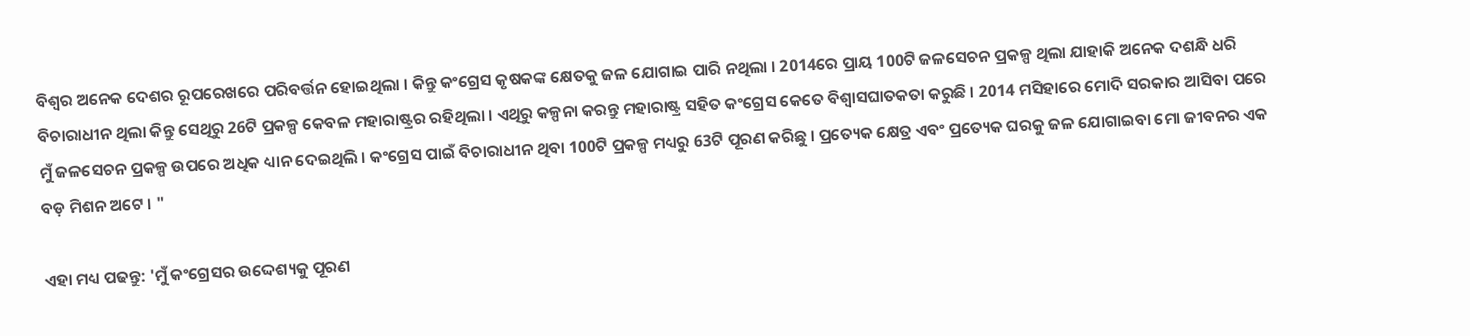ବିଶ୍ବର ଅନେକ ଦେଶର ରୂପରେଖରେ ପରିବର୍ତ୍ତନ ହୋଇଥିଲା । କିନ୍ତୁ କଂଗ୍ରେସ କୃଷକଙ୍କ କ୍ଷେତକୁ ଜଳ ଯୋଗାଇ ପାରି ନଥିଲା । 2014ରେ ପ୍ରାୟ 100ଟି ଜଳସେଚନ ପ୍ରକଳ୍ପ ଥିଲା ଯାହାକି ଅନେକ ଦଶନ୍ଧି ଧରି ବିଚାରାଧୀନ ଥିଲା କିନ୍ତୁ ସେଥିରୁ 26ଟି ପ୍ରକଳ୍ପ କେବଳ ମହାରାଷ୍ଟ୍ରର ରହିଥିଲା । ଏଥିରୁ କଳ୍ପନା କରନ୍ତୁ ମହାରାଷ୍ଟ୍ର ସହିତ କଂଗ୍ରେସ କେତେ ବିଶ୍ବାସଘାତକତା କରୁଛି । 2014 ମସିହାରେ ମୋଦି ସରକାର ଆସିବା ପରେ ମୁଁ ଜଳସେଚନ ପ୍ରକଳ୍ପ ଉପରେ ଅଧିକ ଧ୍ୟାନ ଦେଇଥିଲି । କଂଗ୍ରେସ ପାଇଁ ବିଚାରାଧୀନ ଥିବା 100ଟି ପ୍ରକଳ୍ପ ମଧ୍ୟରୁ 63ଟି ପୂରଣ କରିଛୁ । ପ୍ରତ୍ୟେକ କ୍ଷେତ୍ର ଏବଂ ପ୍ରତ୍ୟେକ ଘରକୁ ଜଳ ଯୋଗାଇବା ମୋ ଜୀବନର ଏକ ବଡ଼ ମିଶନ ଅଟେ । "

ଏହା ମଧ୍ୟ ପଢନ୍ତୁ: 'ମୁଁ କଂଗ୍ରେସର ଉଦ୍ଦେଶ୍ୟକୁ ପୂରଣ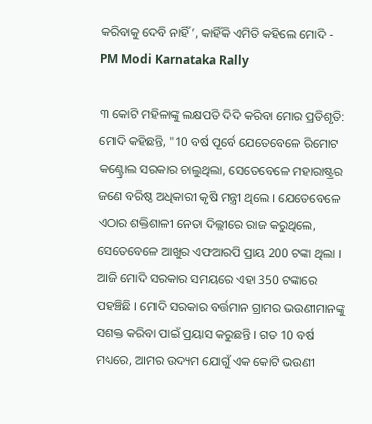କରିବାକୁ ଦେବି ନାହିଁ’, କାହିଁକି ଏମିତି କହିଲେ ମୋଦି - PM Modi Karnataka Rally

୩ କୋଟି ମହିଳାଙ୍କୁ ଲକ୍ଷପତି ଦିଦି କରିବା ମୋର ପ୍ରତିଶୃତି: ମୋଦି କହିଛନ୍ତି, "10 ବର୍ଷ ପୂର୍ବେ ଯେତେବେଳେ ରିମୋଟ କଣ୍ଟ୍ରୋଲ ସରକାର ଚାଲୁଥିଲା, ସେତେବେଳେ ମହାରାଷ୍ଟ୍ରର ଜଣେ ବରିଷ୍ଠ ଅଧିକାରୀ କୃଷି ମନ୍ତ୍ରୀ ଥିଲେ । ଯେତେବେଳେ ଏଠାର ଶକ୍ତିଶାଳୀ ନେତା ଦିଲ୍ଲୀରେ ରାଜ କରୁଥିଲେ, ସେତେବେଳେ ଆଖୁର ଏଫଆରପି ପ୍ରାୟ 200 ଟଙ୍କା ଥିଲା । ଆଜି ମୋଦି ସରକାର ସମୟରେ ଏହା 350 ଟଙ୍କାରେ ପହଞ୍ଚିଛି । ମୋଦି ସରକାର ବର୍ତ୍ତମାନ ଗ୍ରାମର ଭଉଣୀମାନଙ୍କୁ ସଶକ୍ତ କରିବା ପାଇଁ ପ୍ରୟାସ କରୁଛନ୍ତି । ଗତ 10 ବର୍ଷ ମଧ୍ୟରେ, ଆମର ଉଦ୍ୟମ ଯୋଗୁଁ ଏକ କୋଟି ଭଉଣୀ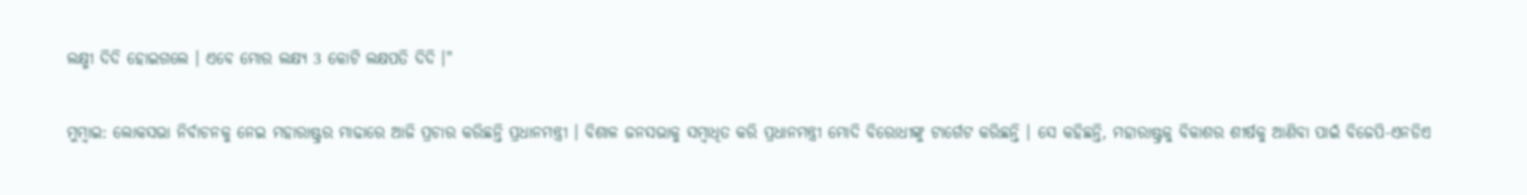ଲକ୍ଷ୍ମୀ ଦିଦି ହୋଇଗଲେ । ଏବେ ମୋର ଲକ୍ଷ୍ୟ 3 କୋଟି ଲକ୍ଷପତି ଦିଦି ।"

ମୁମ୍ବାଇ: ଲୋକସଭା ନିର୍ବାଚନକୁ ନେଇ ମହାରାଷ୍ଟ୍ରର ମାଢାରେ ଆଜି ପ୍ରଚାର କରିଛନ୍ତି ପ୍ରଧାନମନ୍ତ୍ରୀ । ବିଶାଳ ଜନସଭାକୁ ସମ୍ବାଧିତ କରି ପ୍ରଧାନମନ୍ତ୍ରୀ ମୋଦି ବିରୋଧୀଙ୍କୁ ଟାର୍ଗେଟ କରିଛନ୍ତି । ସେ କହିଛନ୍ତି, ମହାରାଷ୍ଟ୍ରକୁ ବିକାଶର ଶୀର୍ଷକୁ ଆଣିବା ପାଇଁ ବିଜେପି-ଏନଡିଏ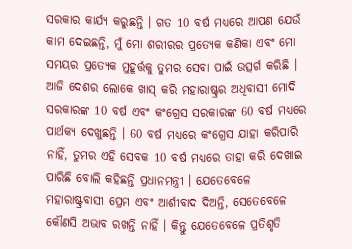ସରକାର କାର୍ଯ୍ୟ କରୁଛନ୍ତି । ଗତ 10 ବର୍ଷ ମଧ୍ୟରେ ଆପଣ ଯେଉଁ କାମ ଦେଇଛନ୍ତି, ମୁଁ ମୋ ଶରୀରର ପ୍ରତ୍ୟେକ କଣିକା ଏବଂ ମୋ ସମୟର ପ୍ରତ୍ୟେକ ମୁହୂର୍ତ୍ତକୁ ତୁମର ସେବା ପାଇଁ ଉତ୍ସର୍ଗ କରିଛି । ଆଜି ଦେଶର ଲୋକେ ଖାସ୍ କରି ମହାରାଷ୍ଟ୍ରର ଅଧିବାସୀ ମୋଦି ସରକାରଙ୍କ 10 ବର୍ଷ ଏବଂ କଂଗ୍ରେସ ସରକାରଙ୍କ 60 ବର୍ଷ ମଧ୍ୟରେ ପାର୍ଥକ୍ୟ ଦେଖୁଛନ୍ତି । 60 ବର୍ଷ ମଧ୍ୟରେ କଂଗ୍ରେସ ଯାହା କରିପାରି ନାହିଁ, ତୁମର ଏହି ସେବକ 10 ବର୍ଷ ମଧ୍ୟରେ ତାହା କରି ଦେଖାଇ ପାରିଛି ବୋଲି କହିଛନ୍ତି ପ୍ରଧାନମନ୍ତ୍ରୀ । ଯେତେବେଳେ ମହାରାଷ୍ଟ୍ରବାସୀ ପ୍ରେମ ଏବଂ ଆର୍ଶୀବାଦ ଦିଅନ୍ତି, ସେତେବେଳେ କୌଣସି ଅଭାବ ରଖନ୍ତି ନାହିଁ । କିନ୍ତୁ ଯେତେବେଳେ ପ୍ରତିଶୃତି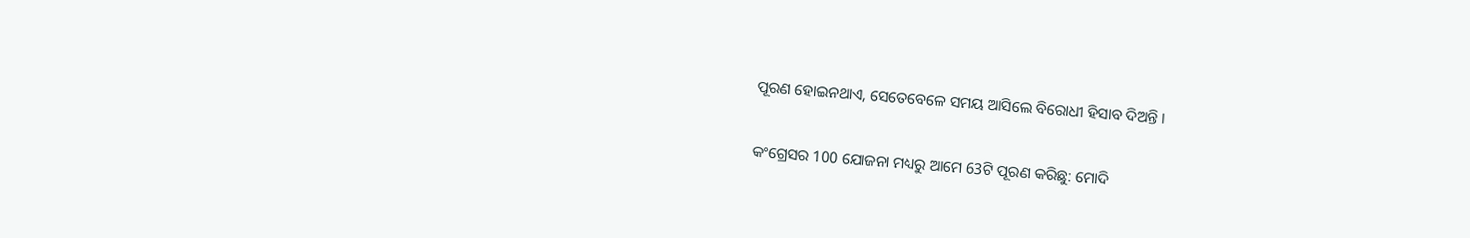ପୂରଣ ହୋଇନଥାଏ, ସେତେବେଳେ ସମୟ ଆସିଲେ ବିରୋଧୀ ହିସାବ ଦିଅନ୍ତି ।

କଂଗ୍ରେସର 100 ଯୋଜନା ମଧ୍ୟରୁ ଆମେ 63ଟି ପୂରଣ କରିଛୁ: ମୋଦି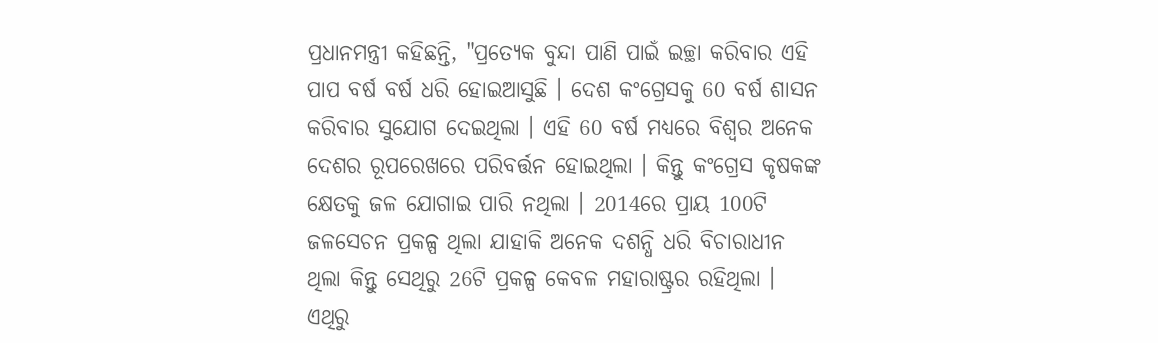ପ୍ରଧାନମନ୍ତ୍ରୀ କହିଛନ୍ତି, "ପ୍ରତ୍ୟେକ ବୁନ୍ଦା ପାଣି ପାଇଁ ଇଚ୍ଛା କରିବାର ଏହି ପାପ ବର୍ଷ ବର୍ଷ ଧରି ହୋଇଆସୁଛି । ଦେଶ କଂଗ୍ରେସକୁ 60 ବର୍ଷ ଶାସନ କରିବାର ସୁଯୋଗ ଦେଇଥିଲା । ଏହି 60 ବର୍ଷ ମଧ୍ୟରେ ବିଶ୍ବର ଅନେକ ଦେଶର ରୂପରେଖରେ ପରିବର୍ତ୍ତନ ହୋଇଥିଲା । କିନ୍ତୁ କଂଗ୍ରେସ କୃଷକଙ୍କ କ୍ଷେତକୁ ଜଳ ଯୋଗାଇ ପାରି ନଥିଲା । 2014ରେ ପ୍ରାୟ 100ଟି ଜଳସେଚନ ପ୍ରକଳ୍ପ ଥିଲା ଯାହାକି ଅନେକ ଦଶନ୍ଧି ଧରି ବିଚାରାଧୀନ ଥିଲା କିନ୍ତୁ ସେଥିରୁ 26ଟି ପ୍ରକଳ୍ପ କେବଳ ମହାରାଷ୍ଟ୍ରର ରହିଥିଲା । ଏଥିରୁ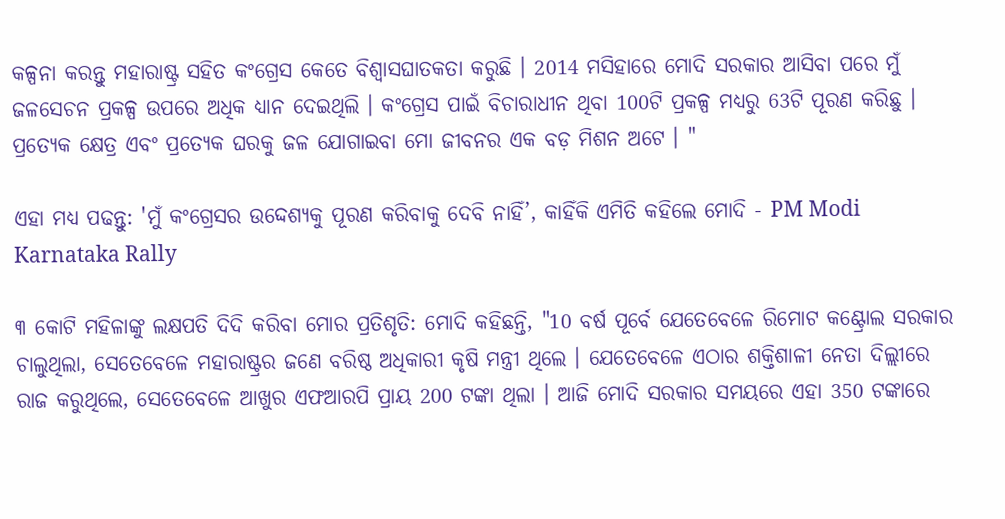କଳ୍ପନା କରନ୍ତୁ ମହାରାଷ୍ଟ୍ର ସହିତ କଂଗ୍ରେସ କେତେ ବିଶ୍ବାସଘାତକତା କରୁଛି । 2014 ମସିହାରେ ମୋଦି ସରକାର ଆସିବା ପରେ ମୁଁ ଜଳସେଚନ ପ୍ରକଳ୍ପ ଉପରେ ଅଧିକ ଧ୍ୟାନ ଦେଇଥିଲି । କଂଗ୍ରେସ ପାଇଁ ବିଚାରାଧୀନ ଥିବା 100ଟି ପ୍ରକଳ୍ପ ମଧ୍ୟରୁ 63ଟି ପୂରଣ କରିଛୁ । ପ୍ରତ୍ୟେକ କ୍ଷେତ୍ର ଏବଂ ପ୍ରତ୍ୟେକ ଘରକୁ ଜଳ ଯୋଗାଇବା ମୋ ଜୀବନର ଏକ ବଡ଼ ମିଶନ ଅଟେ । "

ଏହା ମଧ୍ୟ ପଢନ୍ତୁ: 'ମୁଁ କଂଗ୍ରେସର ଉଦ୍ଦେଶ୍ୟକୁ ପୂରଣ କରିବାକୁ ଦେବି ନାହିଁ’, କାହିଁକି ଏମିତି କହିଲେ ମୋଦି - PM Modi Karnataka Rally

୩ କୋଟି ମହିଳାଙ୍କୁ ଲକ୍ଷପତି ଦିଦି କରିବା ମୋର ପ୍ରତିଶୃତି: ମୋଦି କହିଛନ୍ତି, "10 ବର୍ଷ ପୂର୍ବେ ଯେତେବେଳେ ରିମୋଟ କଣ୍ଟ୍ରୋଲ ସରକାର ଚାଲୁଥିଲା, ସେତେବେଳେ ମହାରାଷ୍ଟ୍ରର ଜଣେ ବରିଷ୍ଠ ଅଧିକାରୀ କୃଷି ମନ୍ତ୍ରୀ ଥିଲେ । ଯେତେବେଳେ ଏଠାର ଶକ୍ତିଶାଳୀ ନେତା ଦିଲ୍ଲୀରେ ରାଜ କରୁଥିଲେ, ସେତେବେଳେ ଆଖୁର ଏଫଆରପି ପ୍ରାୟ 200 ଟଙ୍କା ଥିଲା । ଆଜି ମୋଦି ସରକାର ସମୟରେ ଏହା 350 ଟଙ୍କାରେ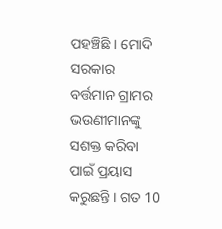ପହଞ୍ଚିଛି । ମୋଦି ସରକାର ବର୍ତ୍ତମାନ ଗ୍ରାମର ଭଉଣୀମାନଙ୍କୁ ସଶକ୍ତ କରିବା ପାଇଁ ପ୍ରୟାସ କରୁଛନ୍ତି । ଗତ 10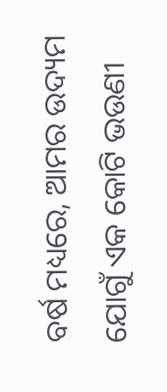ବର୍ଷ ମଧ୍ୟରେ, ଆମର ଉଦ୍ୟମ ଯୋଗୁଁ ଏକ କୋଟି ଭଉଣୀ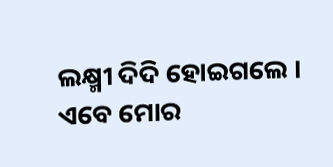ଲକ୍ଷ୍ମୀ ଦିଦି ହୋଇଗଲେ । ଏବେ ମୋର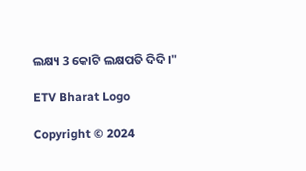ଲକ୍ଷ୍ୟ 3 କୋଟି ଲକ୍ଷପତି ଦିଦି ।"

ETV Bharat Logo

Copyright © 2024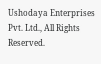Ushodaya Enterprises Pvt. Ltd., All Rights Reserved.